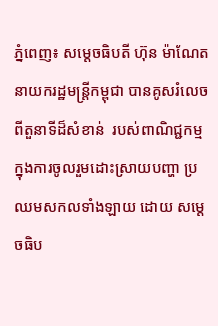ភ្នំពេញ៖ សម្តេចធិបតី ហ៊ុន ម៉ាណែត នាយករដ្ឋមន្ដ្រីកម្ពុជា បានគូសរំលេចពីតួនាទីដ៏សំខាន់  របស់ពាណិជ្ជកម្ម ក្នុងការចូលរួមដោះស្រាយបញ្ហា ប្រឈមសកលទាំងឡាយ ដោយ សម្តេចធិប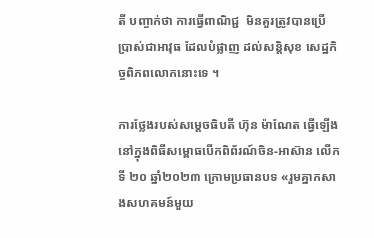តី បញ្ចាក់ថា ការធ្វើពាណិជ្ជ  មិនគួរត្រូវបានប្រើប្រាស់ជាអាវុធ ដែលបំផ្លាញ ដល់សន្តិសុខ សេដ្ឋកិច្ចពិភពលោកនោះទេ ។

ការថ្លែងរបស់សម្តេចធិបតី ហ៊ុន ម៉ាណែត ធ្វើឡើងនៅក្នុងពិធីសម្ពោធបើកពិព័រណ៍ចិន-អាស៊ាន លើកទី ២០ ឆ្នាំ២០២៣ ក្រោមប្រធានបទ «រួមគ្នាកសាងសហគមន៍មួយ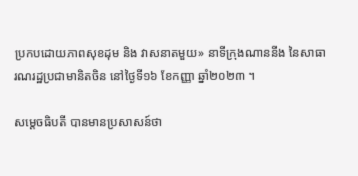ប្រកបដោយភាពសុខដុម និង វាសនាតមួយ» នាទីក្រុងណាននីង នៃសាធារណរដ្ឋប្រជាមានិតចិន នៅថ្ងៃទី១៦ ខែកញ្ញា ឆ្នាំ២០២៣ ។

សម្តេចធិបតី បានមានប្រសាសន៍ថា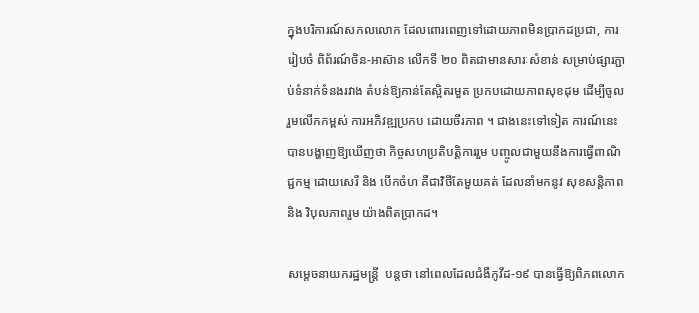ក្នុងបរិការណ៍សកលលោក ដែលពោរពេញទៅដោយភាពមិនប្រាកដប្រជា, ការរៀបចំ ពិព័រណ៍ចិន-អាស៊ាន លើកទី ២០ ពិតជាមានសារៈសំខាន់ សម្រាប់ផ្សារភ្ជាប់ទំនាក់ទំនងរវាង តំបន់ឱ្យកាន់តែស្អិតរមួត ប្រកបដោយភាពសុខដុម ដើម្បីចូលរួមលើកកម្ពស់ ការអភិវឌ្ឍប្រកប ដោយចីរភាព ។ ជាងនេះទៅទៀត ការណ៍នេះបានបង្ហាញឱ្យឃើញថា កិច្ចសហប្រតិបត្តិការរួម បញ្ចូលជាមួយនឹងការធ្វើពាណិជ្ជកម្ម ដោយសេរី និង បើកចំហ គឺជាវិថីតែមួយគត់ ដែលនាំមកនូវ សុខសន្តិភាព និង វិបុលភាពរួម យ៉ាងពិតប្រាកដ។

សម្តេចនាយករដ្ឋមន្ត្រី  បន្តថា នៅពេលដែលជំងឺកូវីដ-១៩ បានធ្វើឱ្យពិភពលោក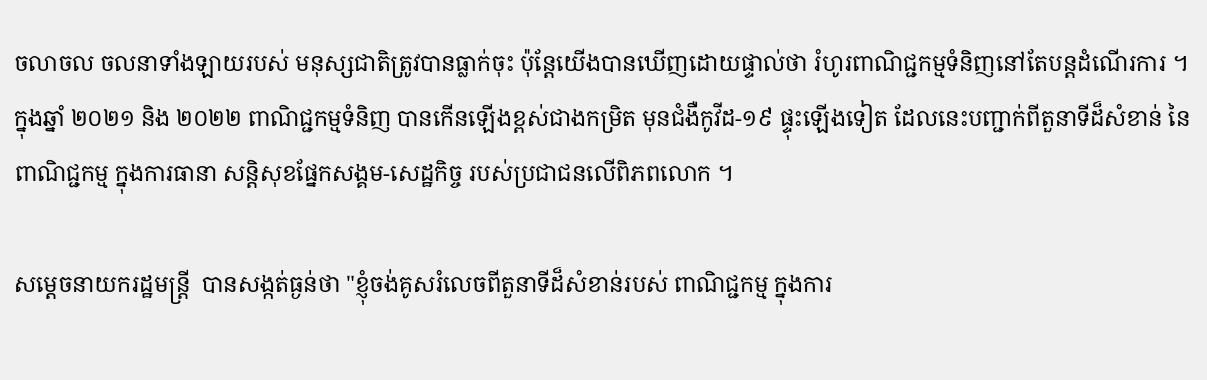ចលាចល ចលនាទាំងឡាយរបស់ មនុស្សជាតិត្រូវបានធ្លាក់ចុះ ប៉ុន្តែយើងបានឃើញដោយផ្ទាល់ថា រំហូរពាណិជ្ជកម្មទំនិញនៅតែបន្តដំណើរការ ។ ក្នុងឆ្នាំ ២០២១ និង ២០២២ ពាណិជ្ជកម្មទំនិញ បានកើនឡើងខ្ពស់ជាងកម្រិត មុនជំងឺកូវីដ-១៩ ផ្ទុះឡើងទៀត ដែលនេះបញ្ជាក់ពីតួនាទីដ៏សំខាន់ នៃពាណិជ្ជកម្ម ក្នុងការធានា សន្តិសុខផ្នែកសង្គម-សេដ្ឋកិច្ច របស់ប្រជាជនលើពិភពលោក ។

សម្តេចនាយករដ្ឋមន្ត្រី  បានសង្កត់ធ្ងន់ថា "ខ្ញុំចង់គូសរំលេចពីតួនាទីដ៏សំខាន់របស់ ពាណិជ្ជកម្ម ក្នុងការ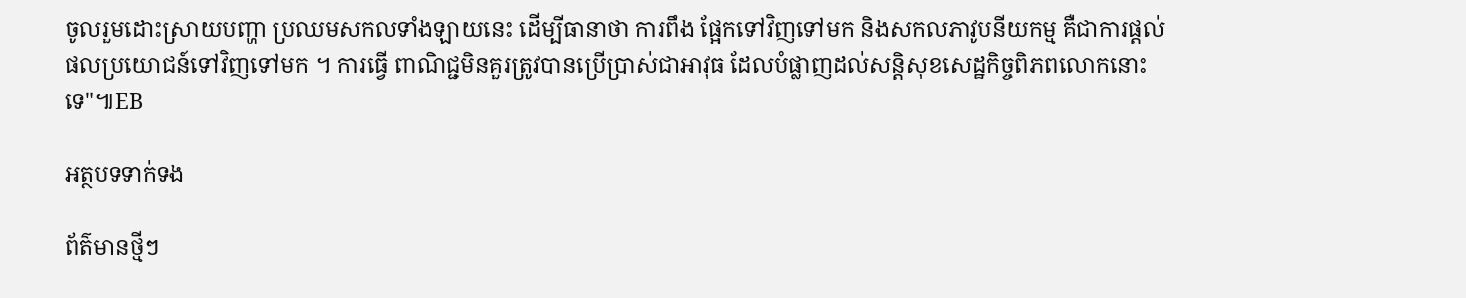ចូលរួមដោះស្រាយបញ្ហា ប្រឈមសកលទាំងឡាយនេះ ដើម្បីធានាថា ការពឹង ផ្អែកទៅវិញទៅមក និងសកលភាវូបនីយកម្ម គឺជាការផ្ដល់ផលប្រយោជន៍ទៅវិញទៅមក ។ ការធ្វើ ពាណិជ្ជមិនគួរត្រូវបានប្រើប្រាស់ជាអាវុធ ដែលបំផ្លាញដល់សន្តិសុខសេដ្ឋកិច្ចពិភពលោកនោះទេ"៕EB

អត្ថបទទាក់ទង

ព័ត៌មានថ្មីៗ